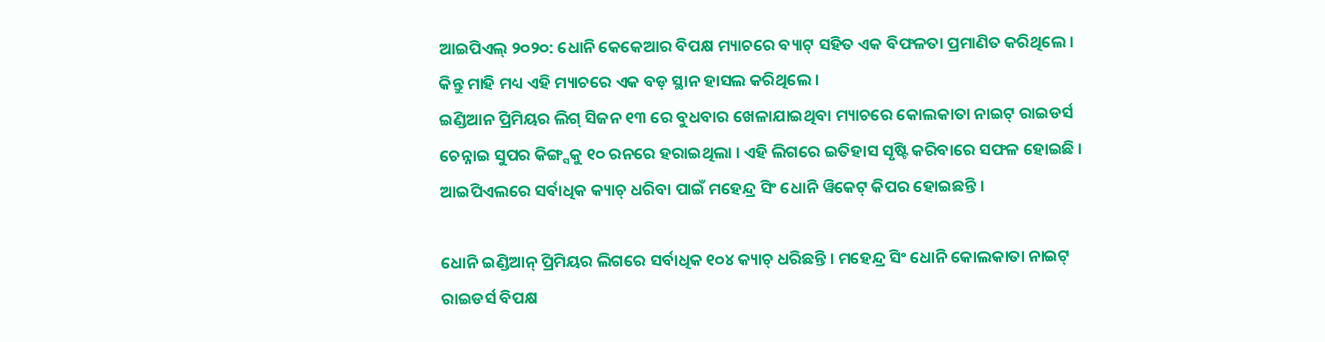ଆଇପିଏଲ୍ ୨୦୨୦: ଧୋନି କେକେଆର ବିପକ୍ଷ ମ୍ୟାଚରେ ବ୍ୟାଟ୍ ସହିତ ଏକ ବିଫଳତା ପ୍ରମାଣିତ କରିଥିଲେ । କିନ୍ତୁ ମାହି ମଧ୍ୟ ଏହି ମ୍ୟାଚରେ ଏକ ବଡ଼ ସ୍ଥାନ ହାସଲ କରିଥିଲେ ।
ଇଣ୍ଡିଆନ ପ୍ରିମିୟର ଲିଗ୍ ସିଜନ ୧୩ ରେ ବୁଧବାର ଖେଳାଯାଇଥିବା ମ୍ୟାଚରେ କୋଲକାତା ନାଇଟ୍ ରାଇଡର୍ସ ଚେନ୍ନାଇ ସୁପର କିଙ୍ଗ୍ସକୁ ୧୦ ରନରେ ହରାଇଥିଲା । ଏହି ଲିଗରେ ଇତିହାସ ସୃଷ୍ଟି କରିବାରେ ସଫଳ ହୋଇଛି । ଆଇପିଏଲରେ ସର୍ବାଧିକ କ୍ୟାଚ୍ ଧରିବା ପାଇଁ ମହେନ୍ଦ୍ର ସିଂ ଧୋନି ୱିକେଟ୍ କିପର ହୋଇଛନ୍ତି ।

ଧୋନି ଇଣ୍ଡିଆନ୍ ପ୍ରିମିୟର ଲିଗରେ ସର୍ବାଧିକ ୧୦୪ କ୍ୟାଚ୍ ଧରିଛନ୍ତି । ମହେନ୍ଦ୍ର ସିଂ ଧୋନି କୋଲକାତା ନାଇଟ୍ ରାଇଡର୍ସ ବିପକ୍ଷ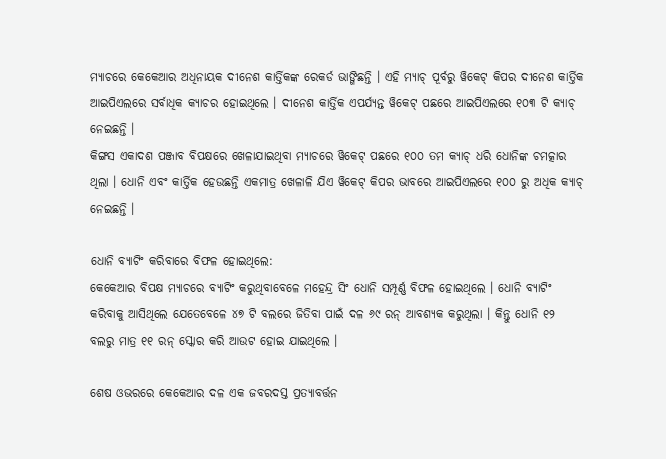ମ୍ୟାଚରେ କେକେଆର ଅଧିନାୟକ ଦୀନେଶ କାର୍ତ୍ତିକଙ୍କ ରେକର୍ଡ ଭାଙ୍ଗିଛନ୍ତି । ଏହି ମ୍ୟାଚ୍ ପୂର୍ବରୁ ୱିକେଟ୍ କିପର ଦୀନେଶ କାର୍ତ୍ତିକ ଆଇପିଏଲରେ ସର୍ବାଧିକ କ୍ୟାଚର ହୋଇଥିଲେ । ଦୀନେଶ କାର୍ତ୍ତିକ ଏପର୍ଯ୍ୟନ୍ତ ୱିକେଟ୍ ପଛରେ ଆଇପିଏଲରେ ୧୦୩ ଟି କ୍ୟାଚ୍ ନେଇଛନ୍ତି ।
କିଙ୍ଗସ ଏକାଦଶ ପଞ୍ଜାବ ବିପକ୍ଷରେ ଖେଳାଯାଇଥିବା ମ୍ୟାଚରେ ୱିକେଟ୍ ପଛରେ ୧୦୦ ତମ କ୍ୟାଚ୍ ଧରି ଧୋନିଙ୍କ ଚମତ୍କାର ଥିଲା । ଧୋନି ଏବଂ କାର୍ତ୍ତିକ ହେଉଛନ୍ତି ଏକମାତ୍ର ଖେଳାଳି ଯିଏ ୱିକେଟ୍ କିପର ଭାବରେ ଆଇପିଏଲରେ ୧୦୦ ରୁ ଅଧିକ କ୍ୟାଚ୍ ନେଇଛନ୍ତି ।

ଧୋନି ବ୍ୟାଟିଂ କରିବାରେ ବିଫଳ ହୋଇଥିଲେ:
କେକେଆର ବିପକ୍ଷ ମ୍ୟାଚରେ ବ୍ୟାଟିଂ କରୁଥିବାବେଳେ ମହେନ୍ଦ୍ର ସିଂ ଧୋନି ସମ୍ପୂର୍ଣ୍ଣ ବିଫଳ ହୋଇଥିଲେ । ଧୋନି ବ୍ୟାଟିଂ କରିବାକୁ ଆସିଥିଲେ ଯେତେବେଳେ ୪୭ ଟି ବଲରେ ଜିତିବା ପାଇଁ ଦଳ ୬୯ ରନ୍ ଆବଶ୍ୟକ କରୁଥିଲା । କିନ୍ତୁ ଧୋନି ୧୨ ବଲରୁ ମାତ୍ର ୧୧ ରନ୍ ସ୍କୋର କରି ଆଉଟ ହୋଇ ଯାଇଥିଲେ ।

ଶେଷ ଓଭରରେ କେକେଆର ଦଳ ଏକ ଜବରଦସ୍ତ ପ୍ରତ୍ୟାବର୍ତ୍ତନ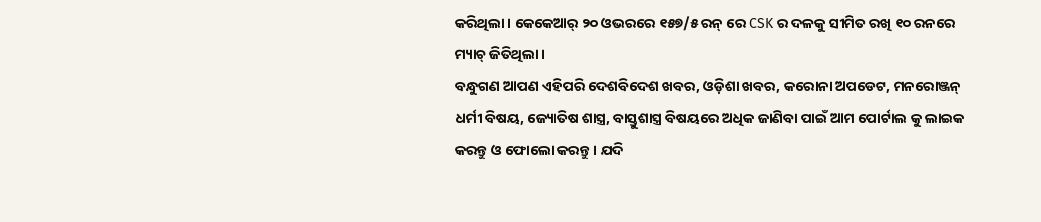କରିଥିଲା । କେକେଆର୍ ୨୦ ଓଭରରେ ୧୫୭/୫ ରନ୍ ରେ CSK ର ଦଳକୁ ସୀମିତ ରଖି ୧୦ ରନରେ ମ୍ୟାଚ୍ ଜିତିଥିଲା ।
ବନ୍ଧୁଗଣ ଆପଣ ଏହିପରି ଦେଶବିଦେଶ ଖବର, ଓଡ଼ିଶା ଖବର, କରୋନା ଅପଡେଟ, ମନରୋଞ୍ଜନ୍ ଧର୍ମୀ ବିଷୟ, ଜ୍ୟୋତିଷ ଶାସ୍ତ୍ର, ବାସ୍ତୁଶାସ୍ତ୍ର ବିଷୟରେ ଅଧିକ ଜାଣିବା ପାଇଁ ଆମ ପୋର୍ଟାଲ କୁ ଲାଇକ କରନ୍ତୁ ଓ ଫୋଲୋ କରନ୍ତୁ । ଯଦି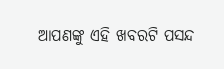ଆପଣଙ୍କୁ ଏହି ଖବରଟି ପସନ୍ଦ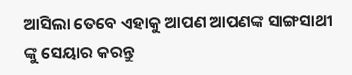ଆସିଲା ତେବେ ଏହାକୁ ଆପଣ ଆପଣଙ୍କ ସାଙ୍ଗସାଥୀ ଙ୍କୁ ସେୟାର କରନ୍ତୁ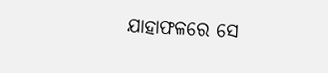ଯାହାଫଳରେ ସେ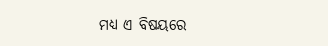ମଧ୍ୟ ଏ ବିଷୟରେ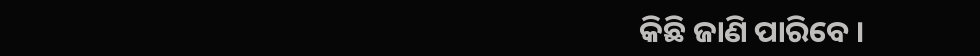କିଛି ଜାଣି ପାରିବେ ।